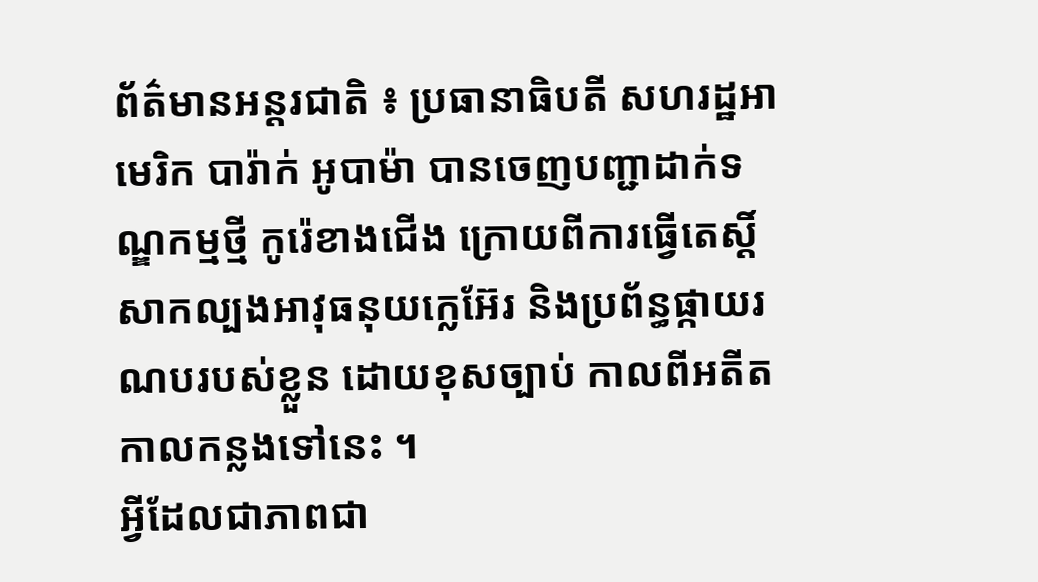ព័ត៌មានអន្តរជាតិ ៖ ប្រធានាធិបតី សហរដ្ឋអាមេរិក បារ៉ាក់ អូបាម៉ា បានចេញបញ្ជាដាក់ទណ្ឌកម្មថ្មី កូរ៉េខាងជើង ក្រោយពីការធ្វើតេស្តិ៍សាកល្បងអាវុធនុយក្លេអ៊ែរ និងប្រព័ន្ធផ្កាយរណបរបស់ខ្លួន ដោយខុសច្បាប់ កាលពីអតីតកាលកន្លងទៅនេះ ។
អ្វីដែលជាភាពជា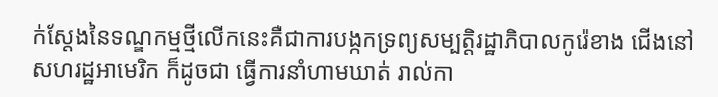ក់ស្តែងនៃទណ្ឌកម្មថ្មីលើកនេះគឺជាការបង្កកទ្រព្យសម្បត្តិរដ្ឋាភិបាលកូរ៉េខាង ជើងនៅសហរដ្ឋអាមេរិក ក៏ដូចជា ធ្វើការនាំហាមឃាត់ រាល់កា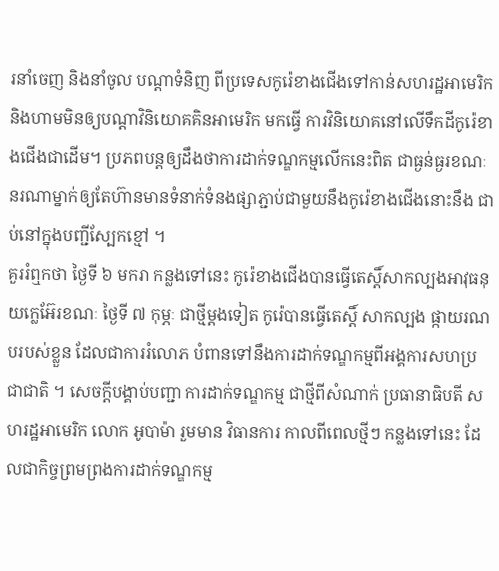រនាំចេញ និងនាំចូល បណ្តាទំនិញ ពីប្រទេសកូរ៉េខាងជើងទៅកាន់សហរដ្ឋអាមេរិក និងហាមមិនឲ្យបណ្តាវិនិយោគគិនអាមេរិក មកធ្វើ ការវិនិយោគនៅលើទឹកដីកូរ៉េខាងជើងជាដើម។ ប្រភពបន្តឲ្យដឹងថាការដាក់ទណ្ឌកម្មលើកនេះពិត ជាធ្ងន់ធ្ងរខណៈនរណាម្នាក់ឲ្យតែហ៊ានមានទំនាក់ទំនងផ្សាភ្ជាប់ជាមួយនឹងកូរ៉េខាងជើងនោះនឹង ជាប់នៅក្នុងបញ្ជីស្បែកខ្មៅ ។
គួររំឮកថា ថ្ងៃទី ៦ មករា កន្លងទៅនេះ កូរ៉េខាងជើងបានធ្វើតេស្តិ៍សាកល្បងអាវុធនុយក្លេអ៊ែរខណៈ ថ្ងៃទី ៧ កុម្ភៈ ជាថ្មីម្តងទៀត កូរ៉េបានធ្វើតេស្តិ៍ សាកល្បង ផ្កាយរណបរបស់ខ្លួន ដែលជាការរំលោភ បំពានទៅនឹងការដាក់ទណ្ឌកម្មពីអង្គការសហប្រជាជាតិ ។ សេចក្តីបង្គាប់បញ្ជា ការដាក់ទណ្ឌកម្ម ជាថ្មីពីសំណាក់ ប្រធានាធិបតី សហរដ្ឋអាមេរិក លោក អូបាម៉ា រួមមាន វិធានការ កាលពីពេលថ្មីៗ កន្លងទៅនេះ ដែលជាកិច្ចព្រមព្រងការដាក់ទណ្ឌកម្ម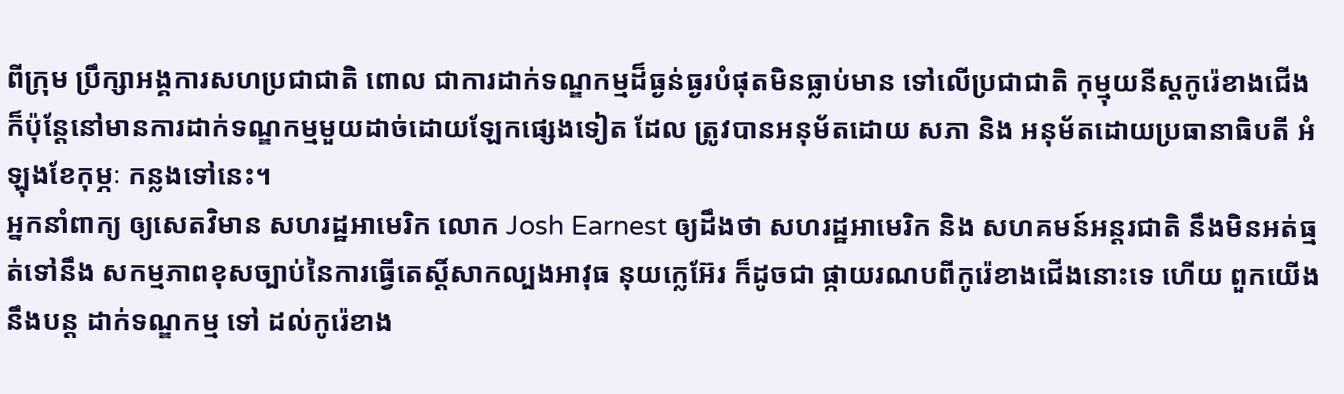ពីក្រុម ប្រឹក្សាអង្គការសហប្រជាជាតិ ពោល ជាការដាក់ទណ្ឌកម្មដ៏ធ្ងន់ធ្ងរបំផុតមិនធ្លាប់មាន ទៅលើប្រជាជាតិ កុម្មុយនីស្តកូរ៉េខាងជើង ក៏ប៉ុន្តែនៅមានការដាក់ទណ្ឌកម្មមួយដាច់ដោយឡែកផ្សេងទៀត ដែល ត្រូវបានអនុម័តដោយ សភា និង អនុម័តដោយប្រធានាធិបតី អំឡុងខែកុម្ភៈ កន្លងទៅនេះ។
អ្នកនាំពាក្យ ឲ្យសេតវិមាន សហរដ្ឋអាមេរិក លោក Josh Earnest ឲ្យដឹងថា សហរដ្ឋអាមេរិក និង សហគមន៍អន្តរជាតិ នឹងមិនអត់ធ្មត់ទៅនឹង សកម្មភាពខុសច្បាប់នៃការធ្វើតេស្តិ៍សាកល្បងអាវុធ នុយក្លេអ៊ែរ ក៏ដូចជា ផ្កាយរណបពីកូរ៉េខាងជើងនោះទេ ហើយ ពួកយើងនឹងបន្ត ដាក់ទណ្ឌកម្ម ទៅ ដល់កូរ៉េខាង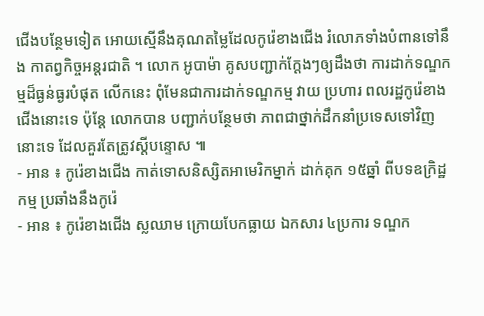ជើងបន្ថែមទៀត អោយស្មើនឹងគុណតម្លៃដែលកូរ៉េខាងជើង រំលោភទាំងបំពានទៅនឹង កាតព្វកិច្ចអន្តរជាតិ ។ លោក អូបាម៉ា គូសបញ្ជាក់ក្តែងៗឲ្យដឹងថា ការដាក់ទណ្ឌកម្មដ៏ធ្ងន់ធ្ងរបំផុត លើកនេះ ពុំមែនជាការដាក់ទណ្ឌកម្ម វាយ ប្រហារ ពលរដ្ឋកូរ៉េខាងជើងនោះទេ ប៉ុន្តែ លោកបាន បញ្ជាក់បន្ថែមថា ភាពជាថ្នាក់ដឹកនាំប្រទេសទៅវិញនោះទេ ដែលគួរតែត្រូវស្តីបន្ទោស ៕
- អាន ៖ កូរ៉េខាងជើង កាត់ទោសនិស្សិតអាមេរិកម្នាក់ ដាក់គុក ១៥ឆ្នាំ ពីបទឧក្រិដ្ឋកម្ម ប្រឆាំងនឹងកូរ៉េ
- អាន ៖ កូរ៉េខាងជើង ស្លឈាម ក្រោយបែកធ្លាយ ឯកសារ ៤ប្រការ ទណ្ឌក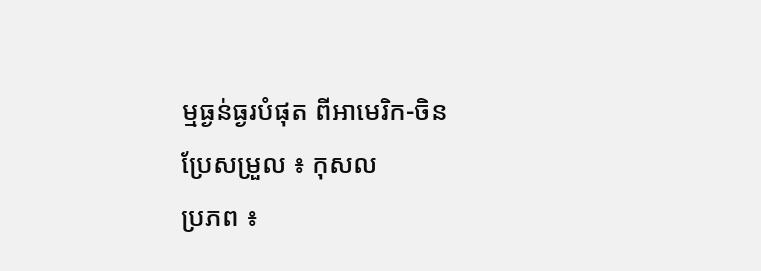ម្មធ្ងន់ធ្ងរបំផុត ពីអាមេរិក-ចិន
ប្រែសម្រួល ៖ កុសល
ប្រភព ៖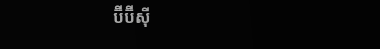ប៊ីប៊ីស៊ី